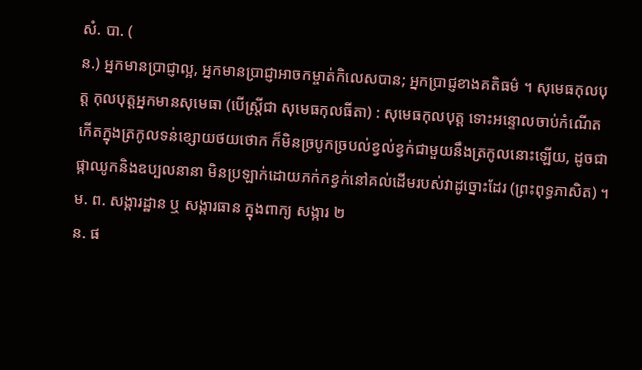សំ. បា. (
ន.) អ្នកមានប្រាជ្ញាល្អ, អ្នកមានប្រាជ្ញាអាចកម្ចាត់កិលេសបាន; អ្នកប្រាជ្ញខាងគតិធម៌ ។ សុមេធកុលបុត្ត កុលបុត្តអ្នកមានសុមេធា (បើស្ត្រីជា សុមេធកុលធីតា) : សុមេធកុលបុត្ត ទោះអន្ទោលចាប់កំណើតកើតក្នុងត្រកូលទន់ខ្សោយថយថោក ក៏មិនច្របូកច្របល់ខ្វល់ខ្វក់ជាមួយនឹងត្រកូលនោះឡើយ, ដូចជាផ្កាឈូកនិងឧប្បលនានា មិនប្រឡាក់ដោយភក់កខ្វក់នៅគល់ដើមរបស់វាដូច្នោះដែរ (ព្រះពុទ្ធភាសិត) ។
ម. ព. សង្ការដ្ឋាន ឬ សង្ការធាន ក្នុងពាក្យ សង្ការ ២
ន. ផ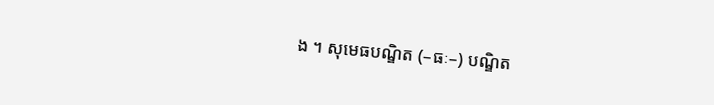ង ។ សុមេធបណ្ឌិត (–ធៈ–) បណ្ឌិត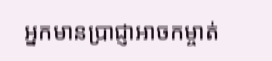អ្នកមានប្រាជ្ញាអាចកម្ចាត់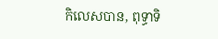កិលេសបាន, ពុទ្ធាទិ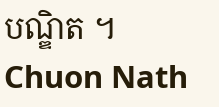បណ្ឌិត ។
Chuon Nath